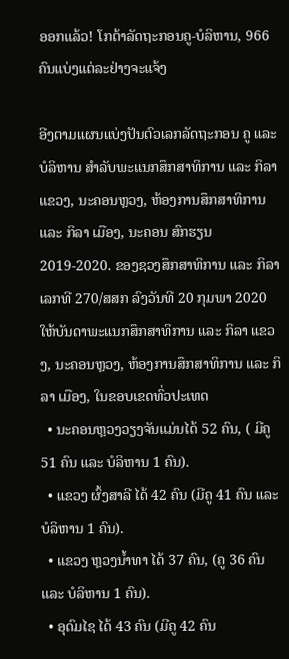ອອກແລ້ວ! ໂກຕ້າລັດຖະກອນຄູ-ບໍລິຫານ, 966 ຄົນແບ່ງແຕ່ລະຢ່າງຈະແຈ້ງ

ອີງຕາມແຜນແບ່ງປັນຕົວເລກລັດຖະກອນ ຄູ ແລະ ບໍລິຫານ ສໍາລັບພະແນກສຶກສາທິການ ແລະ ກິລາ ແຂວງ, ນະຄອນຫຼວງ, ຫ້ອງການສຶກສາທິການ ແລະ ກິລາ ເມືອງ, ນະຄອນ ສົກຮຽນ 2019-2020. ຂອງຊວງສຶກສາທິການ ແລະ ກິລາ ເລກທີ 270/ສສກ ລົງວັນທີ 20 ກຸມພາ 2020 ໃຫ້ບັນດາພະແນກສຶກສາທິການ ແລະ ກິລາ ແຂວງ, ນະຄອນຫຼວງ, ຫ້ອງການສຶກສາທິການ ແລະ ກິລາ ເມືອງ, ໃນຂອບເຂດທົ່ວປະເທດ
  • ນະຄອນຫຼວງວຽງຈັນແມ່ນໄດ້ 52 ຄົນ, ( ມີຄູ 51 ຄົນ ແລະ ບໍລິຫານ 1 ຄົນ).
  • ແຂວງ ຜົ້ງສາລີ ໄດ້ 42 ຄົນ (ມີຄູ 41 ຄົນ ແລະ ບໍລິຫານ 1 ຄົນ).
  • ແຂວງ ຫຼວງນ້ຳທາ ໄດ້ 37 ຄົນ, (ຄູ 36 ຄົນ ແລະ ບໍລິຫານ 1 ຄົນ).
  • ອຸດົມໄຊ ໄດ້ 43 ຄົນ (ມີຄູ 42 ຄົນ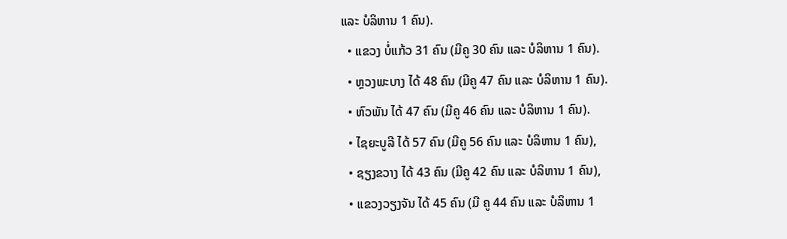ແລະ ບໍລິຫານ 1 ຄົນ).
  • ແຂວງ ບໍ່ແກ້ວ 31 ຄົນ (ມີຄູ 30 ຄົນ ແລະ ບໍລິຫານ 1 ຄົນ).
  • ຫຼວງພະບາງ ໄດ້ 48 ຄົນ (ມີຄູ 47 ຄົນ ແລະ ບໍລິຫານ 1 ຄົນ).
  • ຫົວພັນ ໄດ້ 47 ຄົນ (ມີຄູ 46 ຄົນ ແລະ ບໍລິຫານ 1 ຄົນ).
  • ໄຊຍະບູລີ ໄດ້ 57 ຄົນ (ມີຄູ 56 ຄົນ ແລະ ບໍລິຫານ 1 ຄົນ),
  • ຊຽງຂວາງ ໄດ້ 43 ຄົນ (ມີຄູ 42 ຄົນ ແລະ ບໍລິຫານ 1 ຄົນ),
  • ແຂວງວຽງຈັນ ໄດ້ 45 ຄົນ (ມີ ຄູ 44 ຄົນ ແລະ ບໍລິຫານ 1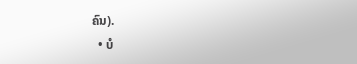ຄົນ).
  • ບໍ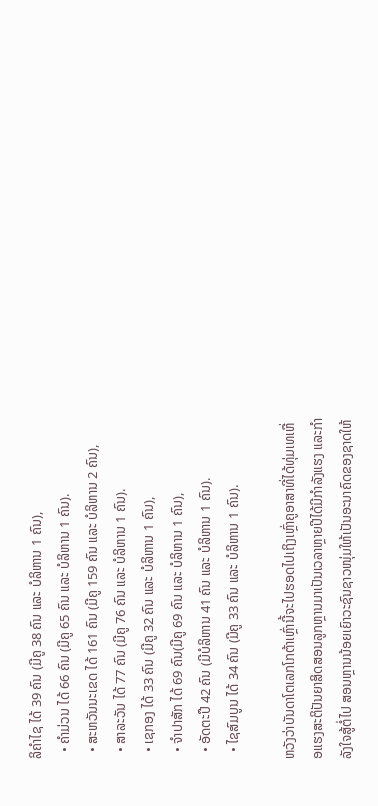ລິຄຳໄຊ ໄດ້ 39 ຄົນ (ມີຄູ 38 ຄົນ ແລະ ບໍລິຫານ 1 ຄົນ),
  • ຄຳມ່ວນ ໄດ້ 66 ຄົນ (ມີຄູ 65 ຄົນ ແລະ ບໍລິຫານ 1 ຄົນ).
  • ສະຫວັນນະເຂດ ໄດ້ 161 ຄົນ (ມີຄູ 159 ຄົນ ແລະ ບໍລິຫານ 2 ຄົນ),
  • ສາລະວັນ ໄດ້ 77 ຄົນ (ມີຄູ 76 ຄົນ ແລະ ບໍລິຫານ 1 ຄົນ).
  • ເຊກອງ ໄດ້ 33 ຄົນ (ມີຄູ 32 ຄົນ ແລະ ບໍລິຫານ 1 ຄົນ),
  • ຈຳປາສັກ ໄດ້ 69 ຄົນ(ມີຄູ 69 ຄົນ ແລະ ບໍລິຫານ 1 ຄົນ),
  • ອັດຕະປື 42 ຄົນ (ມີບໍລິຫານ 41 ຄົນ ແລະ ບໍລິຫານ 1 ຄົນ).
  • ໄຊສົມບູນ ໄດ້ 34 ຄົນ (ມີຄູ 33 ຄົນ ແລະ ບໍລິຫານ 1 ຄົນ).

ຫວັງວ່າບັນດາໂຕເລກໂກຕ້າເຫຼົ່ານີ້ຈະໄປຮອດໄປເຖິງເຫຼົ່າຄູອາສາທີ່ໄດ້ທຸ່ມເທເຫື່ອແຮງສະຕິປັນຍາສິດສອນລູກຫຼານມາເປັນເວລາຫຼາຍປີໄດ້ມີກຳລັງແຮງ ແລະກຳລັງໃຈສູ້ຕໍ່ໄປ ສອນຫຼານນ້ອຍເຍົາວະຊົນຊາວໜຸ່ມໃຫ້ເປັນອະນາຄົດຂອງຊາດໃຫ້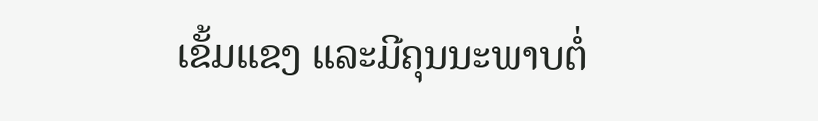ເຂັ້ມແຂງ ແລະມີຄຸນນະພາບຕໍ່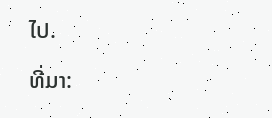ໄປ.

ທີ່ມາ: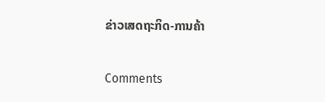ຂ່າວເສດຖະກິດ-ການຄ້າ

Comments